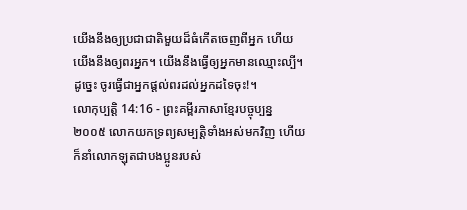យើងនឹងឲ្យប្រជាជាតិមួយដ៏ធំកើតចេញពីអ្នក ហើយយើងនឹងឲ្យពរអ្នក។ យើងនឹងធ្វើឲ្យអ្នកមានឈ្មោះល្បី។ ដូច្នេះ ចូរធ្វើជាអ្នកផ្ដល់ពរដល់អ្នកដទៃចុះ!។
លោកុប្បត្តិ 14:16 - ព្រះគម្ពីរភាសាខ្មែរបច្ចុប្បន្ន ២០០៥ លោកយកទ្រព្យសម្បត្តិទាំងអស់មកវិញ ហើយក៏នាំលោកឡុតជាបងប្អូនរបស់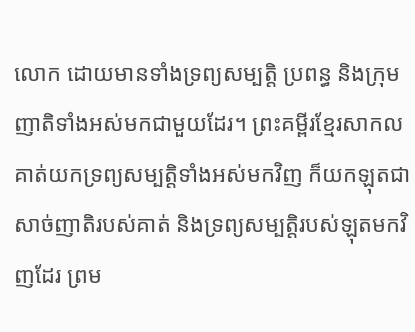លោក ដោយមានទាំងទ្រព្យសម្បត្តិ ប្រពន្ធ និងក្រុមញាតិទាំងអស់មកជាមួយដែរ។ ព្រះគម្ពីរខ្មែរសាកល គាត់យកទ្រព្យសម្បត្តិទាំងអស់មកវិញ ក៏យកឡុតជាសាច់ញាតិរបស់គាត់ និងទ្រព្យសម្បត្តិរបស់ឡុតមកវិញដែរ ព្រម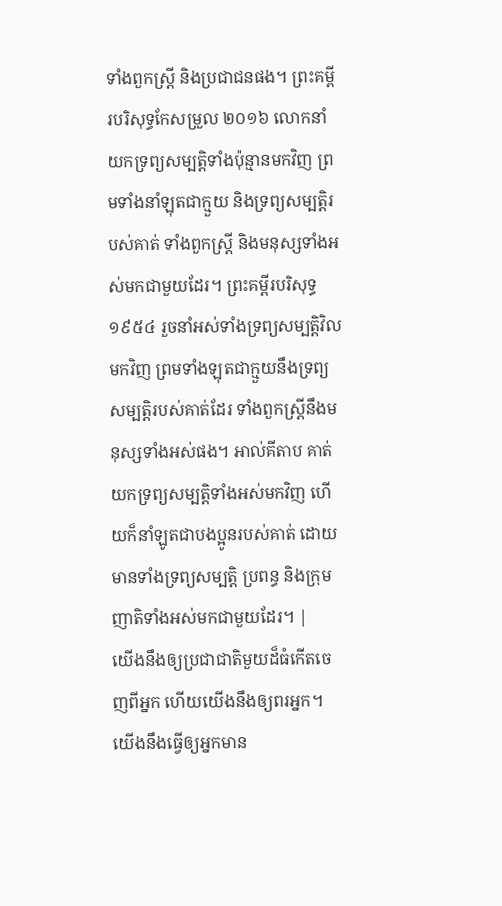ទាំងពួកស្ត្រី និងប្រជាជនផង។ ព្រះគម្ពីរបរិសុទ្ធកែសម្រួល ២០១៦ លោកនាំយកទ្រព្យសម្បត្តិទាំងប៉ុន្មានមកវិញ ព្រមទាំងនាំឡុតជាក្មួយ និងទ្រព្យសម្បត្តិរបស់គាត់ ទាំងពួកស្ត្រី និងមនុស្សទាំងអស់មកជាមួយដែរ។ ព្រះគម្ពីរបរិសុទ្ធ ១៩៥៤ រួចនាំអស់ទាំងទ្រព្យសម្បត្តិវិលមកវិញ ព្រមទាំងឡុតជាក្មួយនឹងទ្រព្យសម្បត្តិរបស់គាត់ដែរ ទាំងពួកស្ត្រីនឹងមនុស្សទាំងអស់ផង។ អាល់គីតាប គាត់យកទ្រព្យសម្បត្តិទាំងអស់មកវិញ ហើយក៏នាំឡូតជាបងប្អូនរបស់គាត់ ដោយមានទាំងទ្រព្យសម្បត្តិ ប្រពន្ធ និងក្រុមញាតិទាំងអស់មកជាមួយដែរ។ |
យើងនឹងឲ្យប្រជាជាតិមួយដ៏ធំកើតចេញពីអ្នក ហើយយើងនឹងឲ្យពរអ្នក។ យើងនឹងធ្វើឲ្យអ្នកមាន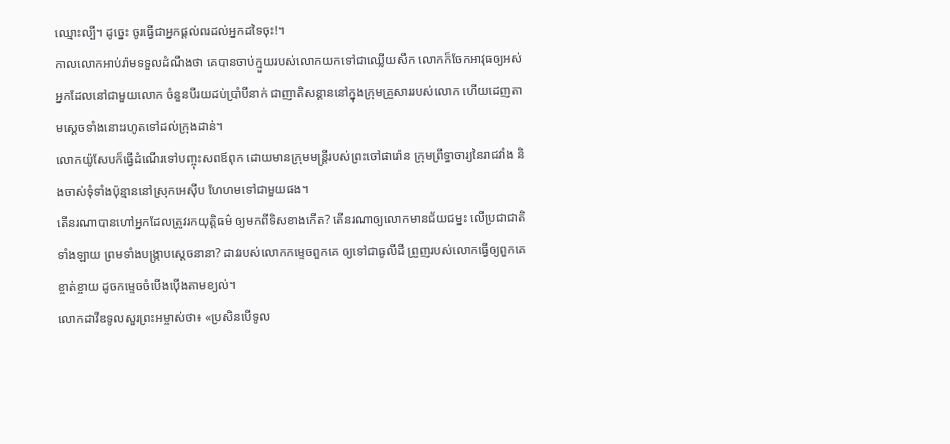ឈ្មោះល្បី។ ដូច្នេះ ចូរធ្វើជាអ្នកផ្ដល់ពរដល់អ្នកដទៃចុះ!។
កាលលោកអាប់រ៉ាមទទួលដំណឹងថា គេបានចាប់ក្មួយរបស់លោកយកទៅជាឈ្លើយសឹក លោកក៏ចែកអាវុធឲ្យអស់អ្នកដែលនៅជាមួយលោក ចំនួនបីរយដប់ប្រាំបីនាក់ ជាញាតិសន្ដាននៅក្នុងក្រុមគ្រួសាររបស់លោក ហើយដេញតាមស្ដេចទាំងនោះរហូតទៅដល់ក្រុងដាន់។
លោកយ៉ូសែបក៏ធ្វើដំណើរទៅបញ្ចុះសពឪពុក ដោយមានក្រុមមន្ត្រីរបស់ព្រះចៅផារ៉ោន ក្រុមព្រឹទ្ធាចារ្យនៃរាជវាំង និងចាស់ទុំទាំងប៉ុន្មាននៅស្រុកអេស៊ីប ហែហមទៅជាមួយផង។
តើនរណាបានហៅអ្នកដែលត្រូវរកយុត្តិធម៌ ឲ្យមកពីទិសខាងកើត? តើនរណាឲ្យលោកមានជ័យជម្នះ លើប្រជាជាតិទាំងឡាយ ព្រមទាំងបង្ក្រាបស្ដេចនានា? ដាវរបស់លោកកម្ទេចពួកគេ ឲ្យទៅជាធូលីដី ព្រួញរបស់លោកធ្វើឲ្យពួកគេខ្ចាត់ខ្ចាយ ដូចកម្ទេចចំបើងប៉ើងតាមខ្យល់។
លោកដាវីឌទូលសួរព្រះអម្ចាស់ថា៖ «ប្រសិនបើទូល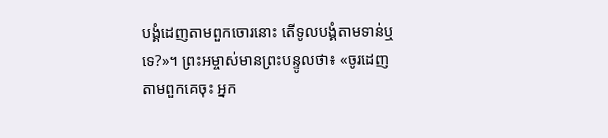បង្គំដេញតាមពួកចោរនោះ តើទូលបង្គំតាមទាន់ឬទេ?»។ ព្រះអម្ចាស់មានព្រះបន្ទូលថា៖ «ចូរដេញតាមពួកគេចុះ អ្នក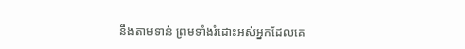នឹងតាមទាន់ ព្រមទាំងរំដោះអស់អ្នកដែលគេ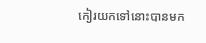កៀរយកទៅនោះបានមក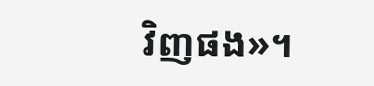វិញផង»។